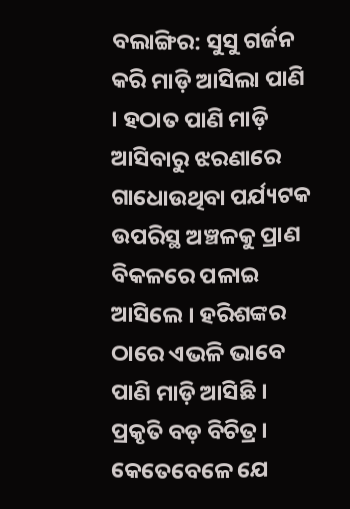ବଲାଙ୍ଗିର: ସୁସୁ ଗର୍ଜନ କରି ମାଡ଼ି ଆସିଲା ପାଣି । ହଠାତ ପାଣି ମାଡ଼ି ଆସିବାରୁ ଝରଣାରେ ଗାଧୋଉଥିବା ପର୍ଯ୍ୟଟକ ଉପରିସ୍ଥ ଅଞ୍ଚଳକୁ ପ୍ରାଣ ବିକଳରେ ପଳାଇ ଆସିଲେ । ହରିଶଙ୍କର ଠାରେ ଏଭଳି ଭାବେ ପାଣି ମାଡ଼ି ଆସିଛି । ପ୍ରକୃତି ବଡ଼ ବିଚିତ୍ର । କେତେବେଳେ ଯେ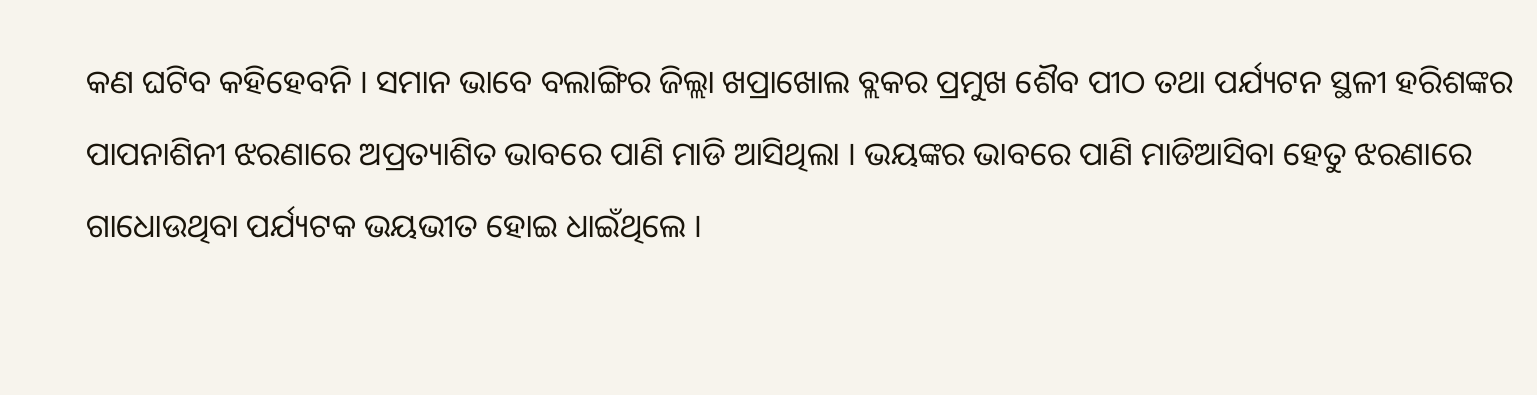କଣ ଘଟିବ କହିହେବନି । ସମାନ ଭାବେ ବଲାଙ୍ଗିର ଜିଲ୍ଲା ଖପ୍ରାଖୋଲ ବ୍ଲକର ପ୍ରମୁଖ ଶୈବ ପୀଠ ତଥା ପର୍ଯ୍ୟଟନ ସ୍ଥଳୀ ହରିଶଙ୍କର ପାପନାଶିନୀ ଝରଣାରେ ଅପ୍ରତ୍ୟାଶିତ ଭାବରେ ପାଣି ମାଡି ଆସିଥିଲା । ଭୟଙ୍କର ଭାବରେ ପାଣି ମାଡିଆସିବା ହେତୁ ଝରଣାରେ ଗାଧୋଉଥିବା ପର୍ଯ୍ୟଟକ ଭୟଭୀତ ହୋଇ ଧାଇଁଥିଲେ ।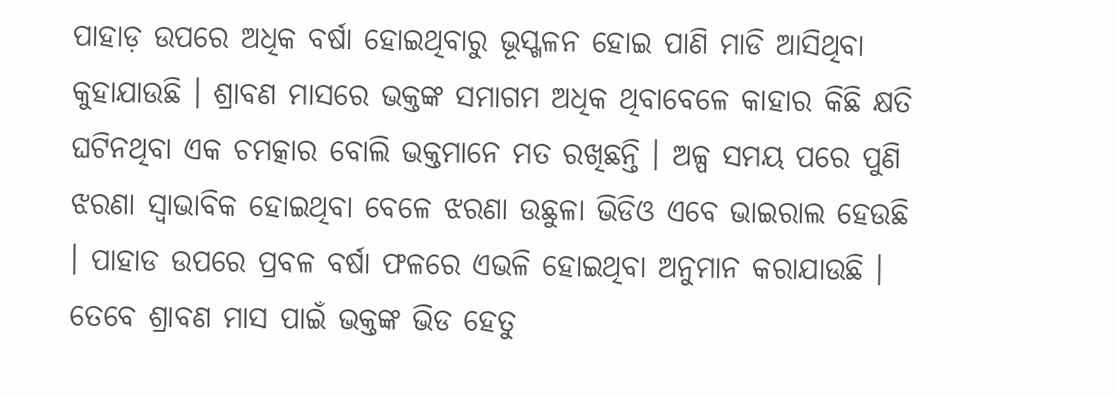ପାହାଡ଼ ଉପରେ ଅଧିକ ବର୍ଷା ହୋଇଥିବାରୁ ଭୂସ୍ଖଳନ ହୋଇ ପାଣି ମାଡି ଆସିଥିବା କୁହାଯାଉଛି । ଶ୍ରାବଣ ମାସରେ ଭକ୍ତଙ୍କ ସମାଗମ ଅଧିକ ଥିବାବେଳେ କାହାର କିଛି କ୍ଷତି ଘଟିନଥିବା ଏକ ଚମତ୍କାର ବୋଲି ଭକ୍ତମାନେ ମତ ରଖିଛନ୍ତି । ଅଳ୍ପ ସମୟ ପରେ ପୁଣି ଝରଣା ସ୍ୱାଭାବିକ ହୋଇଥିବା ବେଳେ ଝରଣା ଉଛୁଳା ଭିଡିଓ ଏବେ ଭାଇରାଲ ହେଉଛି । ପାହାଡ ଉପରେ ପ୍ରବଳ ବର୍ଷା ଫଳରେ ଏଭଳି ହୋଇଥିବା ଅନୁମାନ କରାଯାଉଛି । ତେବେ ଶ୍ରାବଣ ମାସ ପାଇଁ ଭକ୍ତଙ୍କ ଭିଡ ହେତୁ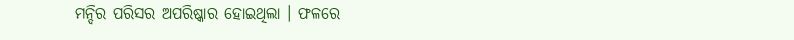ମନ୍ଦିର ପରିସର ଅପରିଷ୍କାର ହୋଇଥିଲା । ଫଳରେ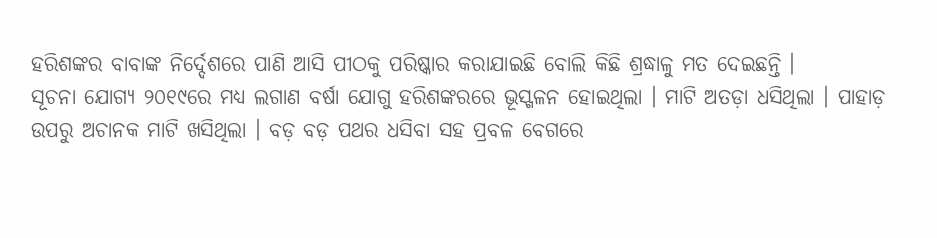ହରିଶଙ୍କର ବାବାଙ୍କ ନିର୍ଦ୍ଦେଶରେ ପାଣି ଆସି ପୀଠକୁ ପରିଷ୍କାର କରାଯାଇଛି ବୋଲି କିଛି ଶ୍ରଦ୍ଧାଳୁ ମତ ଦେଇଛନ୍ତି ।
ସୂଚନା ଯୋଗ୍ୟ ୨୦୧୯ରେ ମଧ୍ୟ ଲଗାଣ ବର୍ଷା ଯୋଗୁ ହରିଶଙ୍କରରେ ଭୂସ୍ଖଳନ ହୋଇଥିଲା । ମାଟି ଅତଡ଼ା ଧସିଥିଲା । ପାହାଡ଼ ଉପରୁ ଅଚାନକ ମାଟି ଖସିଥିଲା । ବଡ଼ ବଡ଼ ପଥର ଧସିବା ସହ ପ୍ରବଳ ବେଗରେ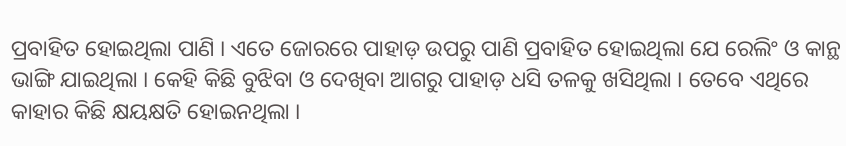ପ୍ରବାହିତ ହୋଇଥିଲା ପାଣି । ଏତେ ଜୋରରେ ପାହାଡ଼ ଉପରୁ ପାଣି ପ୍ରବାହିତ ହୋଇଥିଲା ଯେ ରେଲିଂ ଓ କାନ୍ଥ ଭାଙ୍ଗି ଯାଇଥିଲା । କେହି କିଛି ବୁଝିବା ଓ ଦେଖିବା ଆଗରୁ ପାହାଡ଼ ଧସି ତଳକୁ ଖସିଥିଲା । ତେବେ ଏଥିରେ କାହାର କିଛି କ୍ଷୟକ୍ଷତି ହୋଇନଥିଲା ।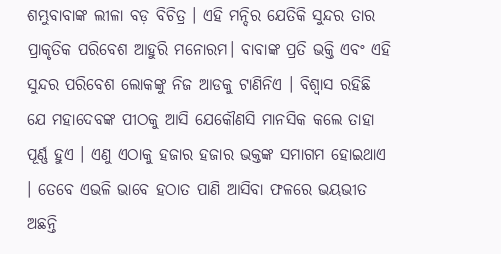ଶମ୍ଭୁବାବାଙ୍କ ଲୀଳା ବଡ଼ ବିଚିତ୍ର । ଏହି ମନ୍ଦିର ଯେତିକି ସୁନ୍ଦର ତାର ପ୍ରାକୃତିକ ପରିବେଶ ଆହୁରି ମନୋରମ। ବାବାଙ୍କ ପ୍ରତି ଭକ୍ତି ଏବଂ ଏହି ସୁନ୍ଦର ପରିବେଶ ଲୋକଙ୍କୁ ନିଜ ଆଡକୁ ଟାଣିନିଏ । ବିଶ୍ୱାସ ରହିଛି ଯେ ମହାଦେବଙ୍କ ପୀଠକୁ ଆସି ଯେକୌଣସି ମାନସିକ କଲେ ତାହା ପୂର୍ଣ୍ଣ ହୁଏ । ଏଣୁ ଏଠାକୁ ହଜାର ହଜାର ଭକ୍ତଙ୍କ ସମାଗମ ହୋଇଥାଏ । ତେବେ ଏଭଳି ଭାବେ ହଠାତ ପାଣି ଆସିବା ଫଳରେ ଭୟଭୀତ ଅଛନ୍ତି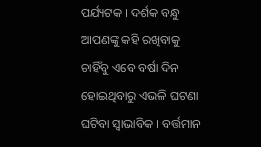ପର୍ଯ୍ୟଟକ । ଦର୍ଶକ ବନ୍ଧୁ ଆପଣଙ୍କୁ କହି ରଖିବାକୁ ଚାହିଁବୁ ଏବେ ବର୍ଷା ଦିନ ହୋଇଥିବାରୁ ଏଭଳି ଘଟଣା ଘଟିବା ସ୍ୱାଭାବିକ । ବର୍ତ୍ତମାନ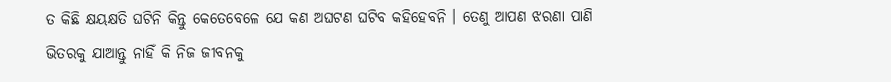ତ କିଛି କ୍ଷୟକ୍ଷତି ଘଟିନି କିନ୍ତୁ କେତେବେଳେ ଯେ କଣ ଅଘଟଣ ଘଟିବ କହିହେବନି । ତେଣୁ ଆପଣ ଝରଣା ପାଣି ଭିତରକୁ ଯାଆନ୍ତୁ ନାହିଁ କି ନିଜ ଜୀବନକୁ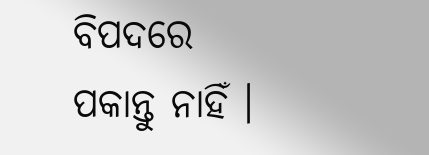ବିପଦରେ ପକାନ୍ତୁ ନାହିଁ ।